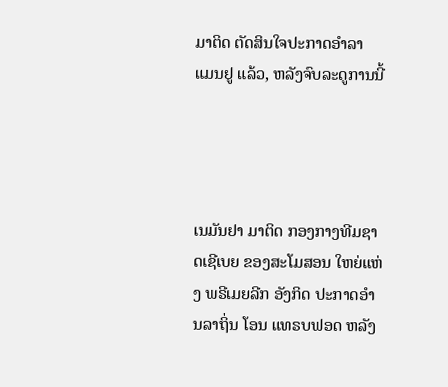ມາຕິດ ຕັດສິນໃຈປະກາດອຳລາ ແມນຢູ ແລ້ວ, ຫລັງຈົບລະດູການນີ້




ເນມັນຢາ ມາຕິດ ກອງກາງທີມຊາດເຊີເບຍ ຂອງສະໂມສອນ ໃຫຍ່ແຫ່ງ ພຣີເມຍລີກ ອັງກິດ ປະກາດອຳນລາຖິ່ນ ໂອນ ແທຣບຟອດ ຫລັງ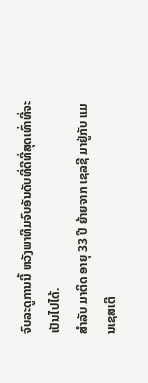ຈົບລະດູການນີ້ ຫວັງພາທີມຈົບອັນດັບທີ່ດີທີ່ສຸດເທົ່າທີ່ຈະເປັນໄປໄດ້.
ສຳລັບ ມາຕິດ ອາຍຸ 33 ປີ ຍ້າຍຈາກ ເຊລຊີ ມາຢູ່ກັບ ແມນເຊສເຕີ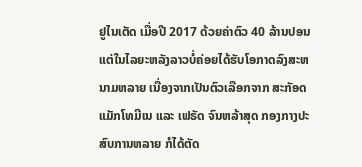ຢູໄນເຕັດ ເມື່ອປີ 2017 ດ້ວຍຄ່າຕົວ 40 ລ້ານປອນ ແຕ່ໃນໄລຍະຫລັງລາວບໍ່ຄ່ອຍໄດ້ຮັບໂອກາດລົງສະຫນາມຫລາຍ ເນື່ອງຈາກເປັນຕົວເລືອກຈາກ ສະກັອດ ແມັກໂທມີເນ ແລະ ເຟຣັດ ຈົນຫລ້າສຸດ ກອງກາງປະສົບການຫລາຍ ກໍໄດ້ຕັດ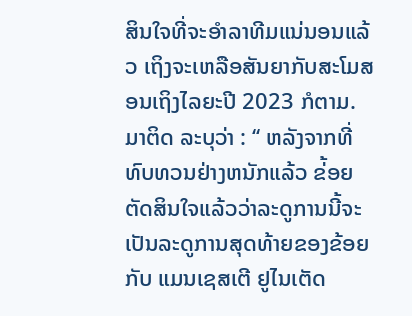ສິນໃຈທີ່ຈະອຳລາທີມແນ່ນອນແລ້ວ ເຖິງຈະເຫລືອສັນຍາກັບສະໂມສອນເຖິງໄລຍະປີ 2023 ກໍຕາມ.
ມາຕິດ ລະບຸວ່າ : ‘‘ ຫລັງຈາກທີ່ທົບທວນຢ່າງຫນັກແລ້ວ ຂ່້ອຍຕັດສິນໃຈແລ້ວວ່າລະດູການນີ້ຈະເປັນລະດູການສຸດທ້າຍຂອງຂ້ອຍກັບ ແມນເຊສເຕີ ຢູໄນເຕັດ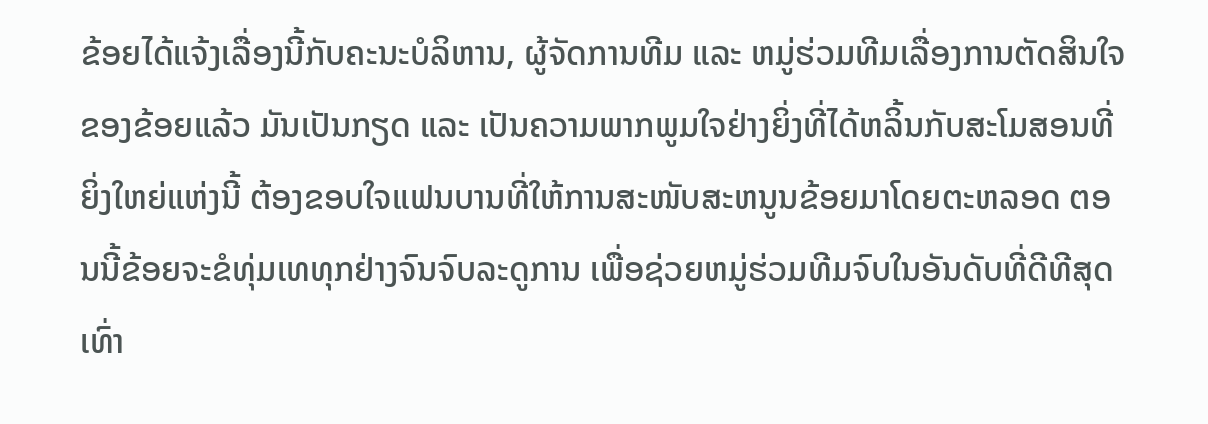ຂ້ອຍໄດ້ແຈ້ງເລື່ອງນີ້ກັບຄະນະບໍລິຫານ, ຜູ້ຈັດການທີມ ແລະ ຫມູ່ຮ່ວມທີມເລື່ອງການຕັດສິນໃຈຂອງຂ້ອຍແລ້ວ ມັນເປັນກຽດ ແລະ ເປັນຄວາມພາກພູມໃຈຢ່າງຍິ່ງທີ່ໄດ້ຫລິ້ນກັບສະໂມສອນທີ່ຍິ່ງໃຫຍ່ແຫ່ງນີ້ ຕ້ອງຂອບໃຈແຟນບານທີ່ໃຫ້ການສະໜັບສະຫນູນຂ້ອຍມາໂດຍຕະຫລອດ ຕອນນີ້ຂ້ອຍຈະຂໍທຸ່ມເທທຸກຢ່າງຈົນຈົບລະດູການ ເພື່ອຊ່ວຍຫມູ່ຮ່ວມທີມຈົບໃນອັນດັບທີ່ດີທີສຸດເທົ່າ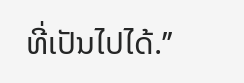ທີ່ເປັນໄປໄດ້.’’